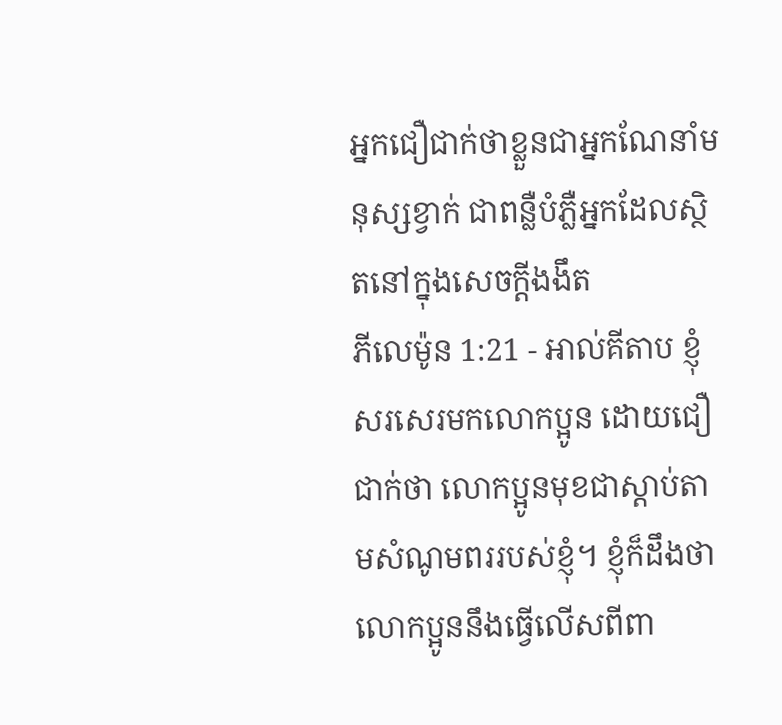អ្នកជឿជាក់ថាខ្លួនជាអ្នកណែនាំមនុស្សខ្វាក់ ជាពន្លឺបំភ្លឺអ្នកដែលស្ថិតនៅក្នុងសេចក្ដីងងឹត
ភីលេម៉ូន 1:21 - អាល់គីតាប ខ្ញុំសរសេរមកលោកប្អូន ដោយជឿជាក់ថា លោកប្អូនមុខជាស្ដាប់តាមសំណូមពររបស់ខ្ញុំ។ ខ្ញុំក៏ដឹងថា លោកប្អូននឹងធ្វើលើសពីពា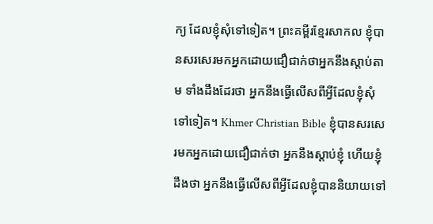ក្យ ដែលខ្ញុំសុំទៅទៀត។ ព្រះគម្ពីរខ្មែរសាកល ខ្ញុំបានសរសេរមកអ្នកដោយជឿជាក់ថាអ្នកនឹងស្ដាប់តាម ទាំងដឹងដែរថា អ្នកនឹងធ្វើលើសពីអ្វីដែលខ្ញុំសុំទៅទៀត។ Khmer Christian Bible ខ្ញុំបានសរសេរមកអ្នកដោយជឿជាក់ថា អ្នកនឹងស្ដាប់ខ្ញុំ ហើយខ្ញុំដឹងថា អ្នកនឹងធ្វើលើសពីអ្វីដែលខ្ញុំបាននិយាយទៅ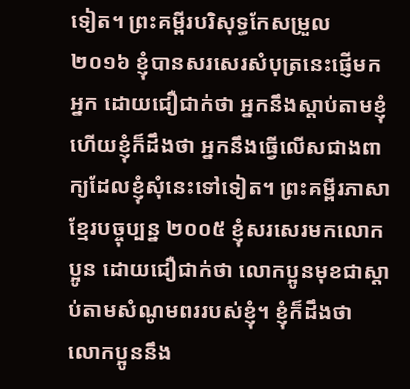ទៀត។ ព្រះគម្ពីរបរិសុទ្ធកែសម្រួល ២០១៦ ខ្ញុំបានសរសេរសំបុត្រនេះផ្ញើមកអ្នក ដោយជឿជាក់ថា អ្នកនឹងស្តាប់តាមខ្ញុំ ហើយខ្ញុំក៏ដឹងថា អ្នកនឹងធ្វើលើសជាងពាក្យដែលខ្ញុំសុំនេះទៅទៀត។ ព្រះគម្ពីរភាសាខ្មែរបច្ចុប្បន្ន ២០០៥ ខ្ញុំសរសេរមកលោកប្អូន ដោយជឿជាក់ថា លោកប្អូនមុខជាស្ដាប់តាមសំណូមពររបស់ខ្ញុំ។ ខ្ញុំក៏ដឹងថា លោកប្អូននឹង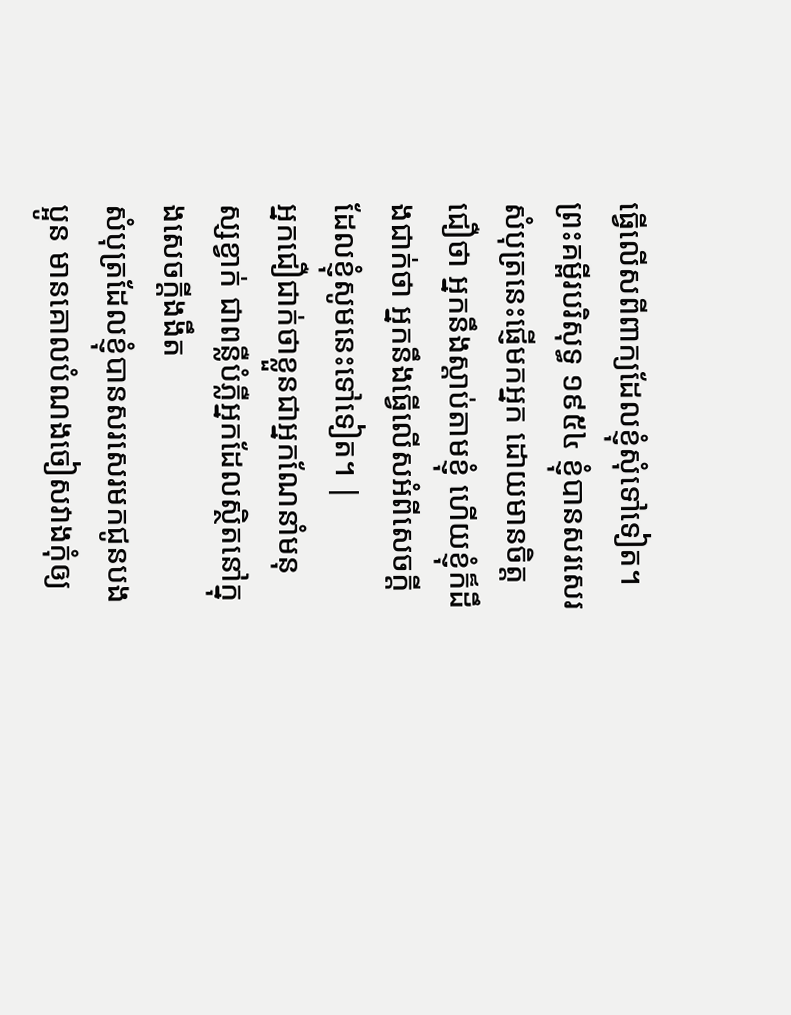ធ្វើលើសពីពាក្យដែលខ្ញុំសុំទៅទៀត។ ព្រះគម្ពីរបរិសុទ្ធ ១៩៥៤ ខ្ញុំបានសរសេរសំបុត្រនេះផ្ញើមកអ្នក ដោយមានចិត្តជឿថា អ្នកនឹងស្តាប់តាមខ្ញុំ ហើយខ្ញុំក៏ដឹងជាក់ថា អ្នកនឹងធ្វើលើសអំពីសេចក្ដីដែលខ្ញុំសូមនេះទៅទៀត។ |
អ្នកជឿជាក់ថាខ្លួនជាអ្នកណែនាំមនុស្សខ្វាក់ ជាពន្លឺបំភ្លឺអ្នកដែលស្ថិតនៅក្នុងសេចក្ដីងងឹត
សំបុត្រដែលខ្ញុំបានសរសេរមកជូនបងប្អូន មានគោលបំណងចៀសវាងកុំឲ្យ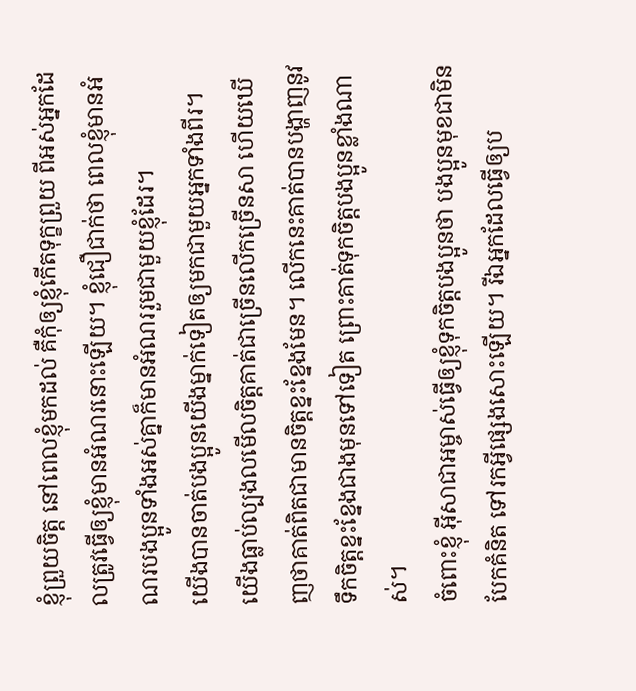ខ្ញុំព្រួយចិត្ដ នៅពេលខ្ញុំមកដល់ គឺកុំឲ្យខ្ញុំកើតទុក្ខព្រួយ ពីអស់អ្នកដែលត្រូវធ្វើឲ្យខ្ញុំមានអំណរនោះឡើយ។ ខ្ញុំជឿជាក់ថា ពេលខ្ញុំមានអំណរបងប្អូនទាំងអស់គ្នាក៏មានអំណររួមជាមួយខ្ញុំដែរ។
យើងបានចាត់បងប្អូនយើងម្នាក់ទៀតឲ្យមកជាមួយអ្នកទាំងពីរ។ យើងធ្លាប់ល្បងលមើលចិត្ដគាត់ជាច្រើនលើកច្រើនសា ហើយឃើញថាគាត់ពិតជាមានចិត្ដខ្នះខ្នែងមែន។ លើកនេះគាត់បានបង្ហាញនូវទឹកចិត្ដខ្នះខ្នែងជាងមុនទៅទៀត ព្រោះគាត់ទុកចិត្ដបងប្អូនខ្លាំងណាស់។
ចំពោះខ្ញុំ អ៊ីសាជាអម្ចាស់ធ្វើឲ្យខ្ញុំទុកចិត្ដបងប្អូនថា បងប្អូនមុខជាមិនបែកគំនិត ទៅរកអ្វីផ្សេងសោះឡើយ។ រីឯអ្នកដែលធ្វើឲ្យប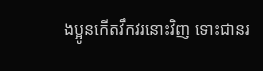ងប្អូនកើតវឹកវរនោះវិញ ទោះជានរ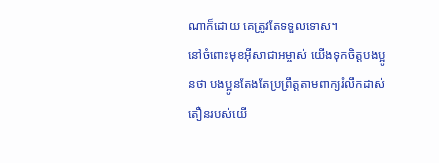ណាក៏ដោយ គេត្រូវតែទទួលទោស។
នៅចំពោះមុខអ៊ីសាជាអម្ចាស់ យើងទុកចិត្ដបងប្អូនថា បងប្អូនតែងតែប្រព្រឹត្ដតាមពាក្យរំលឹកដាស់តឿនរបស់យើ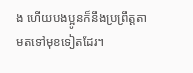ង ហើយបងប្អូនក៏នឹងប្រព្រឹត្ដតាមតទៅមុខទៀតដែរ។